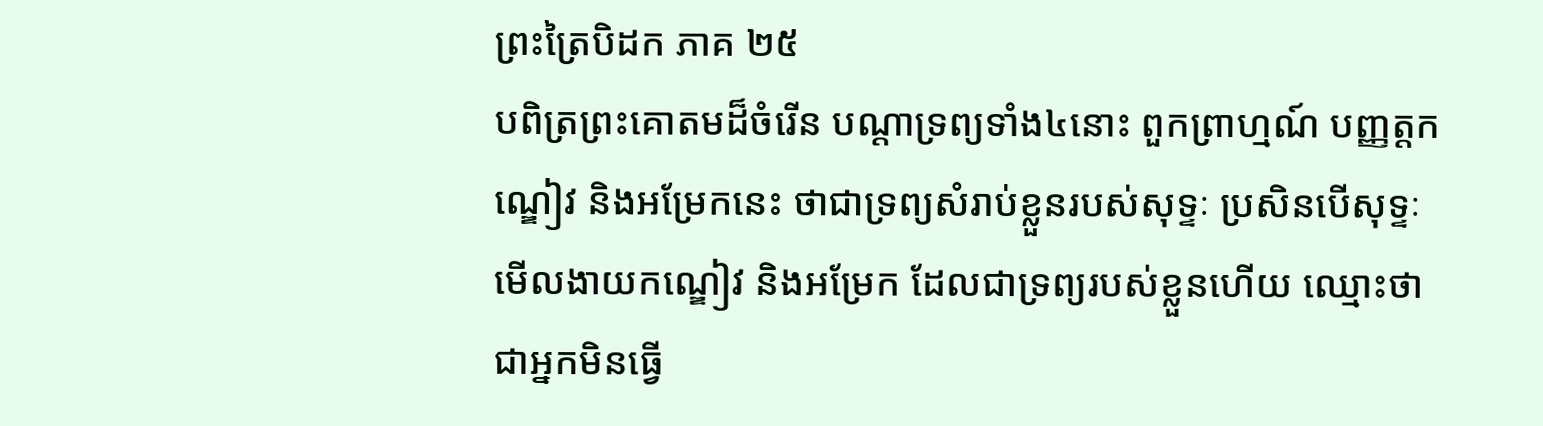ព្រះត្រៃបិដក ភាគ ២៥
បពិត្រព្រះគោតមដ៏ចំរើន បណ្តាទ្រព្យទាំង៤នោះ ពួកព្រាហ្មណ៍ បញ្ញត្តកណ្ឌៀវ និងអម្រែកនេះ ថាជាទ្រព្យសំរាប់ខ្លួនរបស់សុទ្ទៈ ប្រសិនបើសុទ្ទៈមើលងាយកណ្ឌៀវ និងអម្រែក ដែលជាទ្រព្យរបស់ខ្លួនហើយ ឈ្មោះថា ជាអ្នកមិនធ្វើ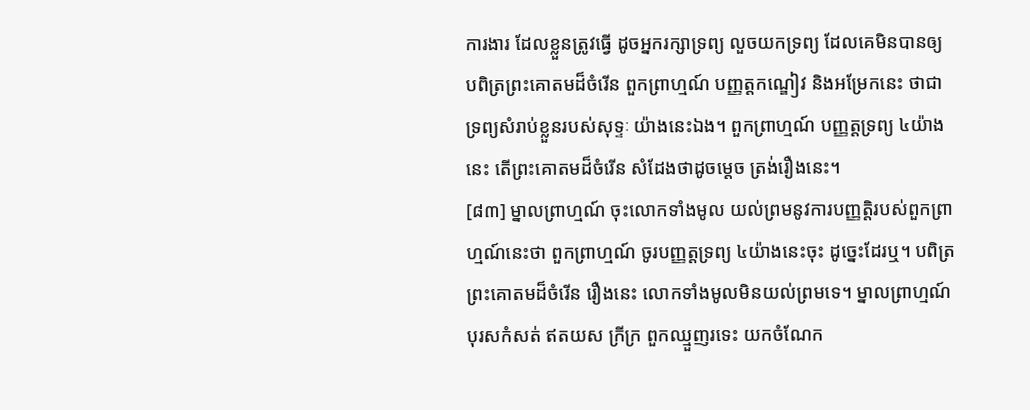ការងារ ដែលខ្លួនត្រូវធ្វើ ដូចអ្នករក្សាទ្រព្យ លួចយកទ្រព្យ ដែលគេមិនបានឲ្យ បពិត្រព្រះគោតមដ៏ចំរើន ពួកព្រាហ្មណ៍ បញ្ញត្តកណ្ឌៀវ និងអម្រែកនេះ ថាជាទ្រព្យសំរាប់ខ្លួនរបស់សុទ្ទៈ យ៉ាងនេះឯង។ ពួកព្រាហ្មណ៍ បញ្ញត្តទ្រព្យ ៤យ៉ាងនេះ តើព្រះគោតមដ៏ចំរើន សំដែងថាដូចម្តេច ត្រង់រឿងនេះ។
[៨៣] ម្នាលព្រាហ្មណ៍ ចុះលោកទាំងមូល យល់ព្រមនូវការបញ្ញត្តិរបស់ពួកព្រាហ្មណ៍នេះថា ពួកព្រាហ្មណ៍ ចូរបញ្ញត្តទ្រព្យ ៤យ៉ាងនេះចុះ ដូច្នេះដែរឬ។ បពិត្រព្រះគោតមដ៏ចំរើន រឿងនេះ លោកទាំងមូលមិនយល់ព្រមទេ។ ម្នាលព្រាហ្មណ៍ បុរសកំសត់ ឥតយស ក្រីក្រ ពួកឈ្មួញរទេះ យកចំណែក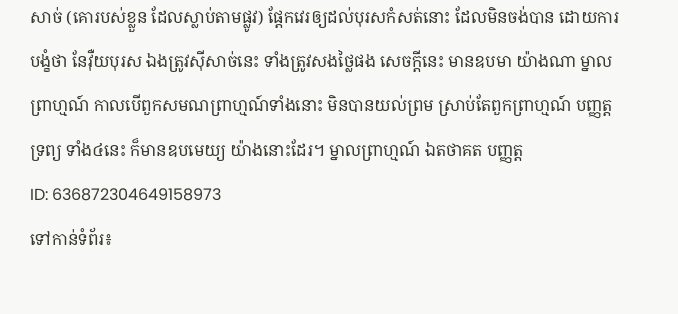សាច់ (គោរបស់ខ្លួន ដែលស្លាប់តាមផ្លូវ) ផ្តែកវេរឲ្យដល់បុរសកំសត់នោះ ដែលមិនចង់បាន ដោយការបង្ខំថា នែវ៉ឺយបុរស ឯងត្រូវស៊ីសាច់នេះ ទាំងត្រូវសងថ្លៃផង សេចក្តីនេះ មានឧបមា យ៉ាងណា ម្នាលព្រាហ្មណ៍ កាលបើពួកសមណព្រាហ្មណ៍ទាំងនោះ មិនបានយល់ព្រម ស្រាប់តែពួកព្រាហ្មណ៍ បញ្ញត្តទ្រព្យ ទាំង៤នេះ ក៏មានឧបមេយ្យ យ៉ាងនោះដែរ។ ម្នាលព្រាហ្មណ៍ ឯតថាគត បញ្ញត្ត
ID: 636872304649158973
ទៅកាន់ទំព័រ៖